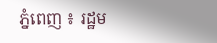ភ្នំពេញ ៖ រដ្ឋម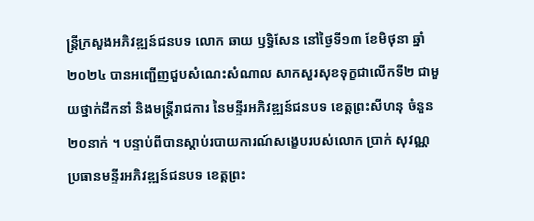ន្ត្រីក្រសួងអភិវឌ្ឍន៍ជនបទ លោក ឆាយ ឫទ្ធិសែន នៅថ្ងៃទី១៣ ខែមិថុនា ឆ្នាំ២០២៤ បានអញ្ជើញជួបសំណេះសំណាល សាកសួរសុខទុក្ខជាលើកទី២ ជាមួយថ្នាក់ដឹកនាំ និងមន្រ្ដីរាជការ នៃមន្ទីរអភិវឌ្ឍន៍ជនបទ ខេត្តព្រះសីហនុ ចំនួន២០នាក់ ។ បន្ទាប់ពីបានស្តាប់របាយការណ៍សង្ខេបរបស់លោក ប្រាក់ សុវណ្ណ ប្រធានមន្ទីរអភិវឌ្ឍន៍ជនបទ ខេត្តព្រះ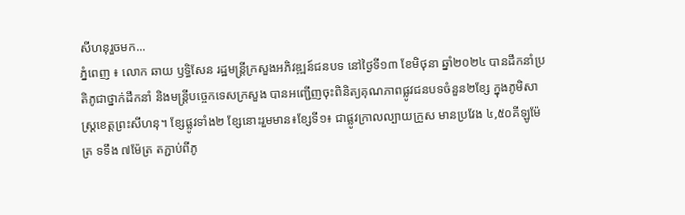សីហនុរួចមក...
ភ្នំពេញ ៖ លោក ឆាយ ឫទ្ធិសែន រដ្ឋមន្ត្រីក្រសួងអភិវឌ្ឍន៍ជនបទ នៅថ្ងៃទី១៣ ខែមិថុនា ឆ្នាំ២០២៤ បានដឹកនាំប្រតិភូជាថ្នាក់ដឹកនាំ និងមន្ត្រីបច្ចេកទេសក្រសួង បានអញ្ជើញចុះពិនិត្យគុណភាពផ្លូវជនបទចំនួន២ខ្សែ ក្នុងភូមិសាស្ដ្រខេត្តព្រះសីហនុ។ ខ្សែផ្លូវទាំង២ ខ្សែនោះរួមមាន៖ខ្សែទី១៖ ជាផ្លូវក្រាលល្បាយក្រួស មានប្រវែង ៤,៥០គីឡូម៉ែត្រ ទទឹង ៧ម៉ែត្រ តភ្ជាប់ពីភូ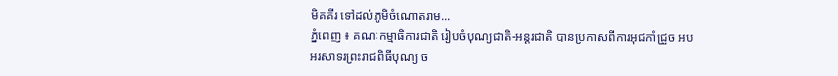មិគគីរ ទៅដល់ភូមិចំណោតរាម...
ភ្នំពេញ ៖ គណៈកម្មាធិការជាតិ រៀបចំបុណ្យជាតិ-អន្តរជាតិ បានប្រកាសពីការអុជកាំជ្រួច អបអរសាទរព្រះរាជពិធីបុណ្យ ច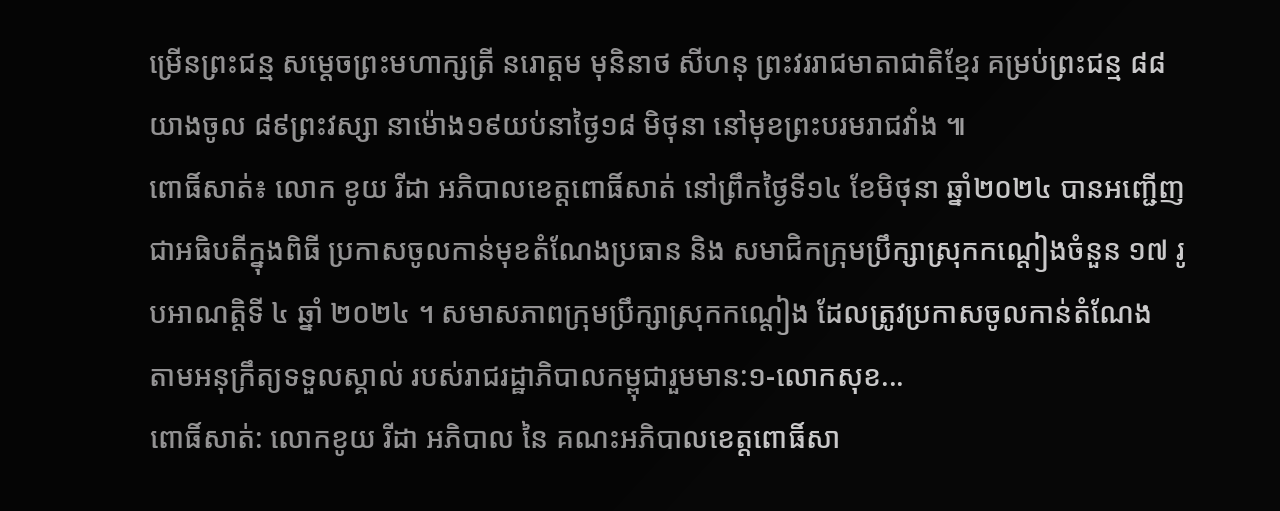ម្រើនព្រះជន្ម សម្ដេចព្រះមហាក្សត្រី នរោត្តម មុនិនាថ សីហនុ ព្រះវររាជមាតាជាតិខ្មែរ គម្រប់ព្រះជន្ម ៨៨ យាងចូល ៨៩ព្រះវស្សា នាម៉ោង១៩យប់នាថ្ងៃ១៨ មិថុនា នៅមុខព្រះបរមរាជវាំង ៕
ពោធិ៍សាត់៖ លោក ខូយ រីដា អភិបាលខេត្តពោធិ៍សាត់ នៅព្រឹកថ្ងៃទី១៤ ខែមិថុនា ឆ្នាំ២០២៤ បានអញ្ជើញជាអធិបតីក្នុងពិធី ប្រកាសចូលកាន់មុខតំណែងប្រធាន និង សមាជិកក្រុមប្រឹក្សាស្រុកកណ្ដៀងចំនួន ១៧ រូបអាណត្តិទី ៤ ឆ្នាំ ២០២៤ ។ សមាសភាពក្រុមប្រឹក្សាស្រុកកណ្តៀង ដែលត្រូវប្រកាសចូលកាន់តំណែង តាមអនុក្រឹត្យទទួលស្គាល់ របស់រាជរដ្ឋាភិបាលកម្ពុជារួមមាន:១-លោកសុខ...
ពោធិ៍សាត់: លោកខូយ រីដា អភិបាល នៃ គណះអភិបាលខេត្តពោធិ៍សា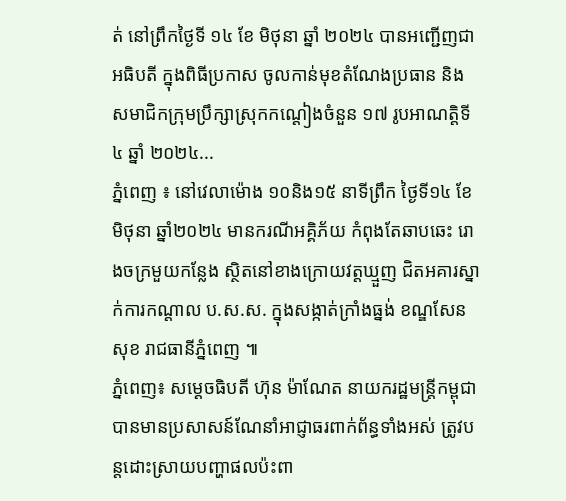ត់ នៅព្រឹកថ្ងៃទី ១៤ ខែ មិថុនា ឆ្នាំ ២០២៤ បានអញ្ជើញជាអធិបតី ក្នុងពិធីប្រកាស ចូលកាន់មុខតំណែងប្រធាន និង សមាជិកក្រុមប្រឹក្សាស្រុកកណ្ដៀងចំនួន ១៧ រូបអាណត្តិទី ៤ ឆ្នាំ ២០២៤...
ភ្នំពេញ ៖ នៅវេលាម៉ោង ១០និង១៥ នាទីព្រឹក ថ្ងៃទី១៤ ខែមិថុនា ឆ្នាំ២០២៤ មានករណីអគ្គិភ័យ កំពុងតែឆាបឆេះ រោងចក្រមួយកន្លែង ស្ថិតនៅខាងក្រោយវត្តឃ្មួញ ជិតអគារស្នាក់ការកណ្ដាល ប.ស.ស. ក្នុងសង្កាត់ក្រាំងធ្នង់ ខណ្ឌសែនសុខ រាជធានីភ្នំពេញ ៕
ភ្នំពេញ៖ សម្ដេចធិបតី ហ៊ុន ម៉ាណែត នាយករដ្ឋមន្ដ្រីកម្ពុជា បានមានប្រសាសន៍ណែនាំអាជ្ញាធរពាក់ព័ន្ធទាំងអស់ ត្រូវបន្ដដោះស្រាយបញ្ហាផលប៉ះពា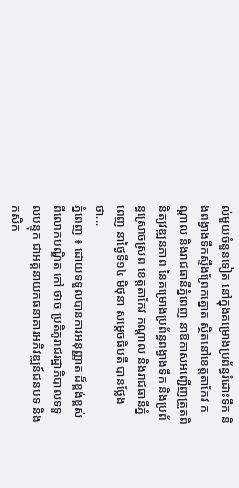ល់មួយចំនួនទៀត នៅក្នុងគម្រោងប្រព័ន្ធរំដោះទឹក និងពង្វាងទឹកស្ទឹងព្រែកត្នោត ស្ថិតនៅខេត្តតាកែវ កណ្តាល និងរាជធានីភ្នំពេញ នាឱកាសអញ្ជើញត្រួតពិនិត្យវឌ្ឍនភាព នៃគម្រោងប្រព័ន្ធពង្វាងទឹក និងប្រព័ន្ធស្រោចស្រព ខេត្តតាកែវ កណ្តាល និងរាជធានីភ្នំពេញ នាថ្ងៃទី១៤ មិថុនា សម្ដេចធិបតី បានថ្លែងថា...
ភ្នំពេញ ៖ ដោយទទួលបានការអនុញ្ញាត ដ៏ខ្ពង់ខ្ពស់ពីលោកបណ្ឌិត កៅ ថាច ប្រតិភូរាជរដ្ឋាភិបាលទទួលបន្ទុក ជាអគ្គនាយកធនាគារអភិវឌ្ឍន៍ជនបទ និងកសិក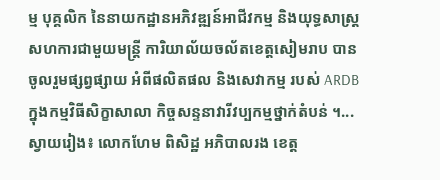ម្ម បុគ្គលិក នៃនាយកដ្ឋានអភិវឌ្ឍន៍អាជីវកម្ម និងយុទ្ធសាស្រ្ត សហការជាមួយមន្ត្រី ការិយាល័យចល័តខេត្តសៀមរាប បានចូលរួមផ្សព្វផ្សាយ អំពីផលិតផល និងសេវាកម្ម របស់ ARDB ក្នុងកម្មវិធីសិក្ខាសាលា កិច្ចសន្ទនាវារីវប្បកម្មថ្នាក់តំបន់ ។...
ស្វាយរៀង៖ លោកហែម ពិសិដ្ឋ អភិបាលរង ខេត្ត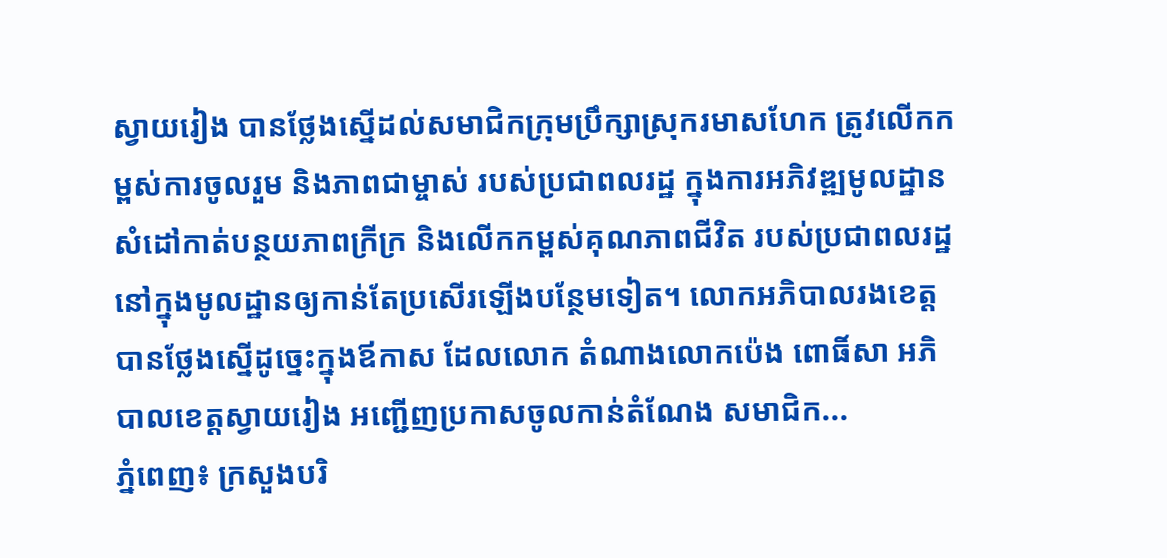ស្វាយរៀង បានថ្លែងស្នើដល់សមាជិកក្រុមប្រឹក្សាស្រុករមាសហែក ត្រូវលើកកម្ពស់ការចូលរួម និងភាពជាម្ចាស់ របស់ប្រជាពលរដ្ឋ ក្នុងការអភិវឌ្ឍមូលដ្ឋាន សំដៅកាត់បន្ថយភាពក្រីក្រ និងលើកកម្ពស់គុណភាពជីវិត របស់ប្រជាពលរដ្ឋ នៅក្នុងមូលដ្ឋានឲ្យកាន់តែប្រសើរឡើងបន្ថែមទៀត។ លោកអភិបាលរងខេត្ត បានថ្លែងស្នើដូច្នេះក្នុងឪកាស ដែលលោក តំណាងលោកប៉េង ពោធិ៍សា អភិបាលខេត្តស្វាយរៀង អញ្ជើញប្រកាសចូលកាន់តំណែង សមាជិក...
ភ្នំពេញ៖ ក្រសួងបរិ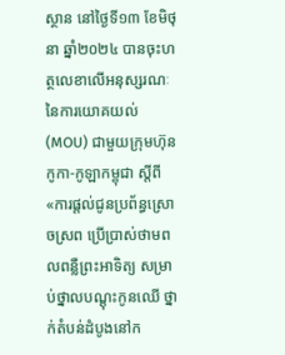ស្ថាន នៅថ្ងៃទី១៣ ខែមិថុនា ឆ្នាំ២០២៤ បានចុះហត្ថលេខាលើអនុស្សរណៈ នៃការយោគយល់ (MOU) ជាមួយក្រុមហ៊ុនកូកា-កូឡាកម្ពុជា ស្ដីពី «ការផ្តល់ជូនប្រព័ន្ធស្រោចស្រព ប្រើប្រាស់ថាមពលពន្លឺព្រះអាទិត្យ សម្រាប់ថ្នាលបណ្ដុះកូនឈើ ថ្នាក់តំបន់ដំបូងនៅក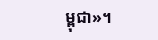ម្ពុជា»។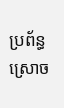ប្រព័ន្ធស្រោច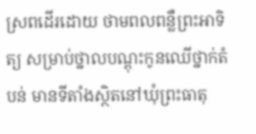ស្រពដើរដោយ ថាមពលពន្លឺព្រះអាទិត្យ សម្រាប់ថ្នាលបណ្តុះកូនឈើថ្នាក់តំបន់ មានទីតាំងស្ថិតនៅឃុំព្រះធាតុ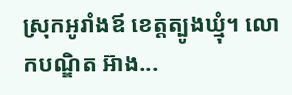ស្រុកអូរាំងឪ ខេត្តត្បូងឃ្មុំ។ លោកបណ្ឌិត អ៊ាង...